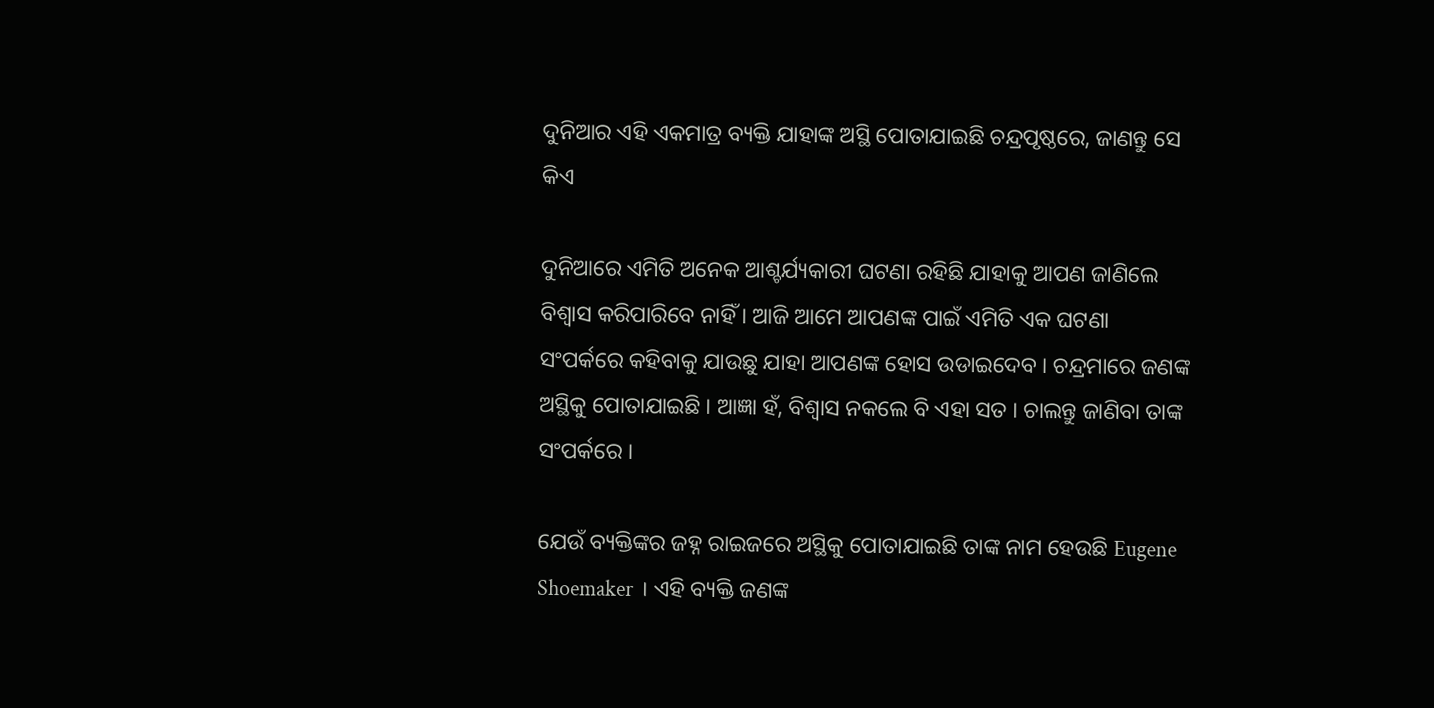ଦୁନିଆର ଏହି ଏକମାତ୍ର ବ୍ୟକ୍ତି ଯାହାଙ୍କ ଅସ୍ଥି ପୋତାଯାଇଛି ଚନ୍ଦ୍ରପୃଷ୍ଠରେ, ଜାଣନ୍ତୁ ସେ କିଏ

ଦୁନିଆରେ ଏମିତି ଅନେକ ଆଶ୍ଚର୍ଯ୍ୟକାରୀ ଘଟଣା ରହିଛି ଯାହାକୁ ଆପଣ ଜାଣିଲେ ବିଶ୍ୱାସ କରିପାରିବେ ନାହିଁ । ଆଜି ଆମେ ଆପଣଙ୍କ ପାଇଁ ଏମିତି ଏକ ଘଟଣା ସଂପର୍କରେ କହିବାକୁ ଯାଉଛୁ ଯାହା ଆପଣଙ୍କ ହୋସ ଉଡାଇଦେବ । ଚନ୍ଦ୍ରମାରେ ଜଣଙ୍କ ଅସ୍ଥିକୁ ପୋତାଯାଇଛି । ଆଜ୍ଞା ହଁ, ବିଶ୍ୱାସ ନକଲେ ବି ଏହା ସତ । ଚାଲନ୍ତୁ ଜାଣିବା ତାଙ୍କ ସଂପର୍କରେ ।

ଯେଉଁ ବ୍ୟକ୍ତିଙ୍କର ଜହ୍ନ ରାଇଜରେ ଅସ୍ଥିକୁ ପୋତାଯାଇଛି ତାଙ୍କ ନାମ ହେଉଛି Eugene Shoemaker । ଏହି ବ୍ୟକ୍ତି ଜଣଙ୍କ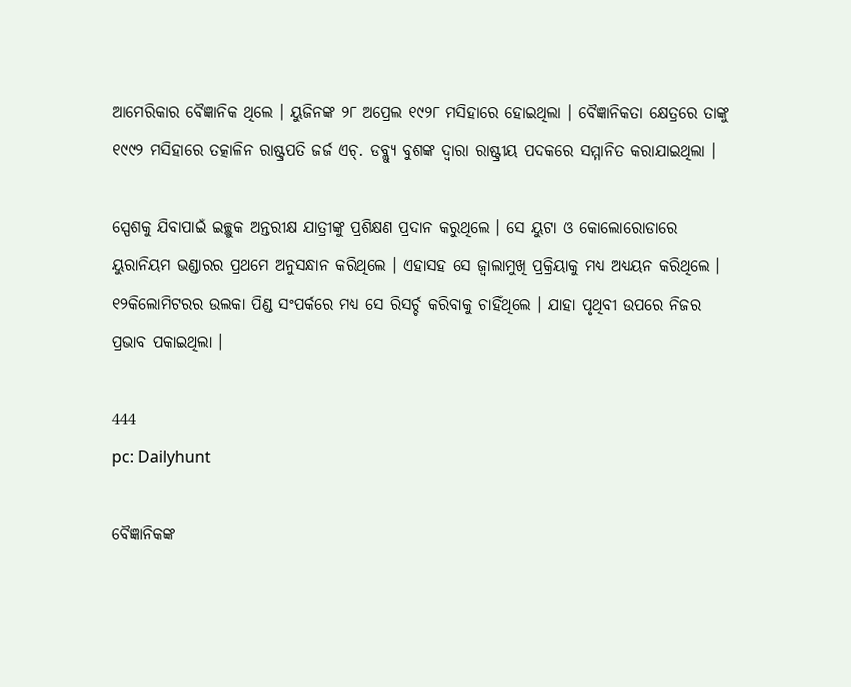ଆମେରିକାର ବୈଜ୍ଞାନିକ ଥିଲେ । ୟୁଜିନଙ୍କ ୨୮ ଅପ୍ରେଲ ୧୯୨୮ ମସିହାରେ ହୋଇଥିଲା । ବୈଜ୍ଞାନିକତା କ୍ଷେତ୍ରରେ ତାଙ୍କୁ ୧୯୯୨ ମସିହାରେ ତତ୍କାଳିନ ରାଷ୍ଟ୍ରପତି ଜର୍ଜ ଏଚ୍‌. ଡବ୍ଲ୍ୟୁ ବୁଶଙ୍କ ଦ୍ୱାରା ରାଷ୍ଟ୍ରୀୟ ପଦକରେ ସମ୍ମାନିତ କରାଯାଇଥିଲା ।

ସ୍ପେଶକୁ ଯିବାପାଇଁ ଇଚ୍ଛୁକ ଅନ୍ତରୀକ୍ଷ ଯାତ୍ରୀଙ୍କୁ ପ୍ରଶିକ୍ଷଣ ପ୍ରଦାନ କରୁଥିଲେ । ସେ ୟୁଟା ଓ କୋଲୋରୋଡାରେ ୟୁରାନିୟମ ଭଣ୍ଡାରର ପ୍ରଥମେ ଅନୁସନ୍ଧାନ କରିଥିଲେ । ଏହାସହ ସେ ଜ୍ୱାଲାମୁଖି ପ୍ରକ୍ରିୟାକୁ ମଧ୍ୟ ଅଧ୍ୟୟନ କରିଥିଲେ । ୧୨କିଲୋମିଟରର ଉଲକା ପିଣ୍ଡ ସଂପର୍କରେ ମଧ୍ୟ ସେ ରିସର୍ଚ୍ଚ କରିବାକୁ ଚାହିଁଥିଲେ । ଯାହା ପୃଥିବୀ ଉପରେ ନିଜର ପ୍ରଭାବ ପକାଇଥିଲା ।

444
pc: Dailyhunt

ବୈଜ୍ଞାନିକଙ୍କ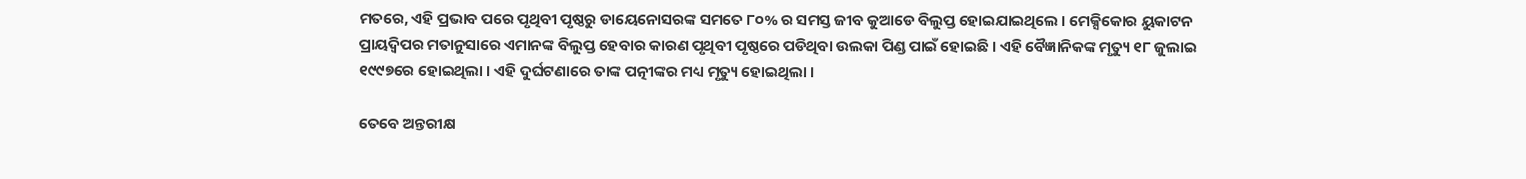ମତରେ, ଏହି ପ୍ରଭାବ ପରେ ପୃଥିବୀ ପୃଷ୍ଠରୁ ଡାୟେନୋସରଙ୍କ ସମତେ ୮୦% ର ସମସ୍ତ ଜୀବ କୁଆଡେ ବିଲୁପ୍ତ ହୋଇଯାଇଥିଲେ । ମେକ୍ସିକୋର ୟୁକାଟନ ପ୍ରାୟଦ୍ୱିପର ମତାନୁସାରେ ଏମାନଙ୍କ ବିଲୁପ୍ତ ହେବାର କାରଣ ପୃଥିବୀ ପୃଷ୍ଠରେ ପଡିଥିବା ଉଲକା ପିଣ୍ଡ ପାଇଁ ହୋଇଛି । ଏହି ବୈଜ୍ଞାନିକଙ୍କ ମୃତ୍ୟୁ ୧୮ ଜୁଲାଇ ୧୯୯୭ରେ ହୋଇଥିଲା । ଏହି ଦୁର୍ଘଟଣାରେ ତାଙ୍କ ପତ୍ନୀଙ୍କର ମଧ୍ୟ ମୃତ୍ୟୁ ହୋଇଥିଲା ।

ତେବେ ଅନ୍ତରୀକ୍ଷ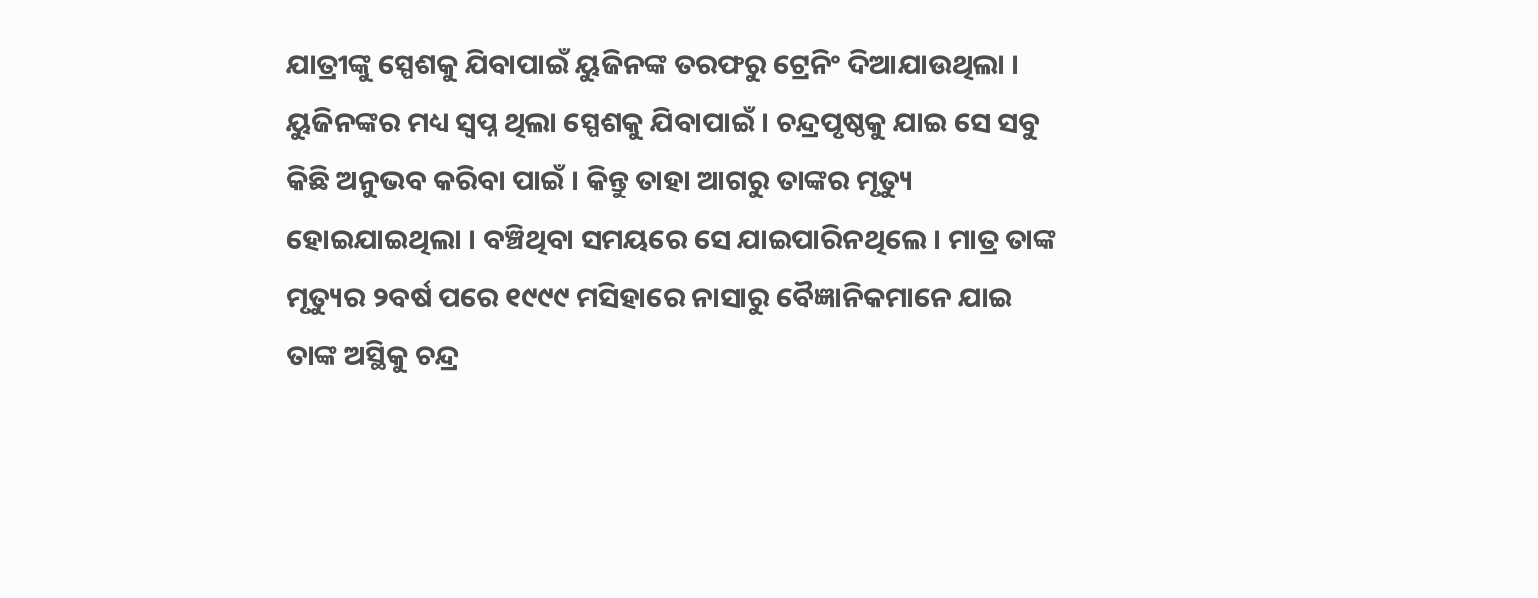ଯାତ୍ରୀଙ୍କୁ ସ୍ପେଶକୁ ଯିବାପାଇଁ ୟୁଜିନଙ୍କ ତରଫରୁ ଟ୍ରେନିଂ ଦିଆଯାଉଥିଲା । ୟୁଜିନଙ୍କର ମଧ୍ୟ ସ୍ୱପ୍ନ ଥିଲା ସ୍ପେଶକୁ ଯିବାପାଇଁ । ଚନ୍ଦ୍ରପୃଷ୍ଠକୁ ଯାଇ ସେ ସବୁ କିଛି ଅନୁଭବ କରିବା ପାଇଁ । କିନ୍ତୁ ତାହା ଆଗରୁ ତାଙ୍କର ମୃତ୍ୟୁ ହୋଇଯାଇଥିଲା । ବଞ୍ଚିଥିବା ସମୟରେ ସେ ଯାଇପାରିନଥିଲେ । ମାତ୍ର ତାଙ୍କ ମୃତ୍ୟୁର ୨ବର୍ଷ ପରେ ୧୯୯୯ ମସିହାରେ ନାସାରୁ ବୈଜ୍ଞାନିକମାନେ ଯାଇ ତାଙ୍କ ଅସ୍ଥିକୁ ଚନ୍ଦ୍ର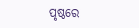ପୃଷ୍ଠରେ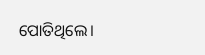ପୋତିଥିଲେ।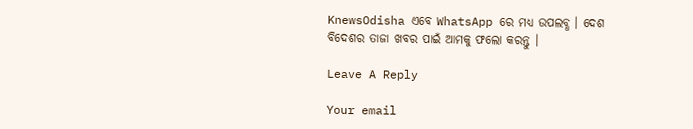KnewsOdisha ଏବେ WhatsApp ରେ ମଧ୍ୟ ଉପଲବ୍ଧ । ଦେଶ ବିଦେଶର ତାଜା ଖବର ପାଇଁ ଆମକୁ ଫଲୋ କରନ୍ତୁ ।

Leave A Reply

Your email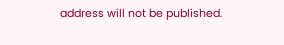address will not be published.